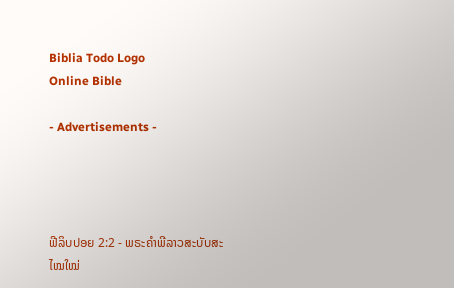Biblia Todo Logo
Online Bible

- Advertisements -




ຟີລິບປອຍ 2:2 - ພຣະຄຳພີລາວສະບັບສະໄໝໃໝ່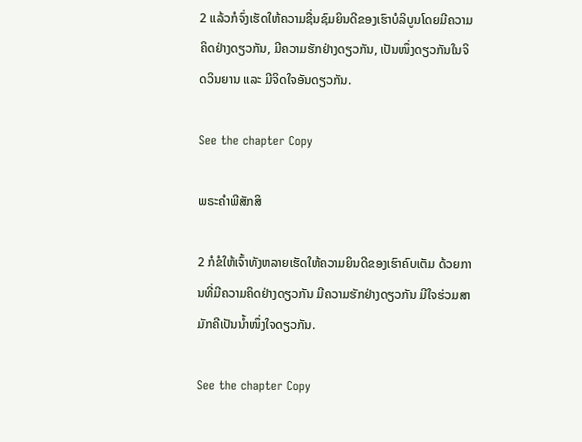2 ແລ້ວກໍຈົ່ງເຮັດໃຫ້ຄວາມຊື່ນຊົມຍິນດີຂອງເຮົາບໍລິບູນໂດຍມີຄວາມຄິດຢ່າງດຽວກັນ, ມີຄວາມຮັກຢ່າງດຽວກັນ, ເປັນໜຶ່ງດຽວກັນໃນຈິດວິນຍານ ແລະ ມີຈິດໃຈອັນດຽວກັນ.

See the chapter Copy

ພຣະຄຳພີສັກສິ

2 ກໍຂໍໃຫ້ເຈົ້າທັງຫລາຍເຮັດໃຫ້ຄວາມຍິນດີຂອງເຮົາຄົບເຕັມ ດ້ວຍການທີ່ມີຄວາມຄິດຢ່າງດຽວກັນ ມີຄວາມຮັກຢ່າງດຽວກັນ ມີໃຈຮ່ວມສາມັກຄີເປັນນໍ້າໜຶ່ງໃຈດຽວກັນ.

See the chapter Copy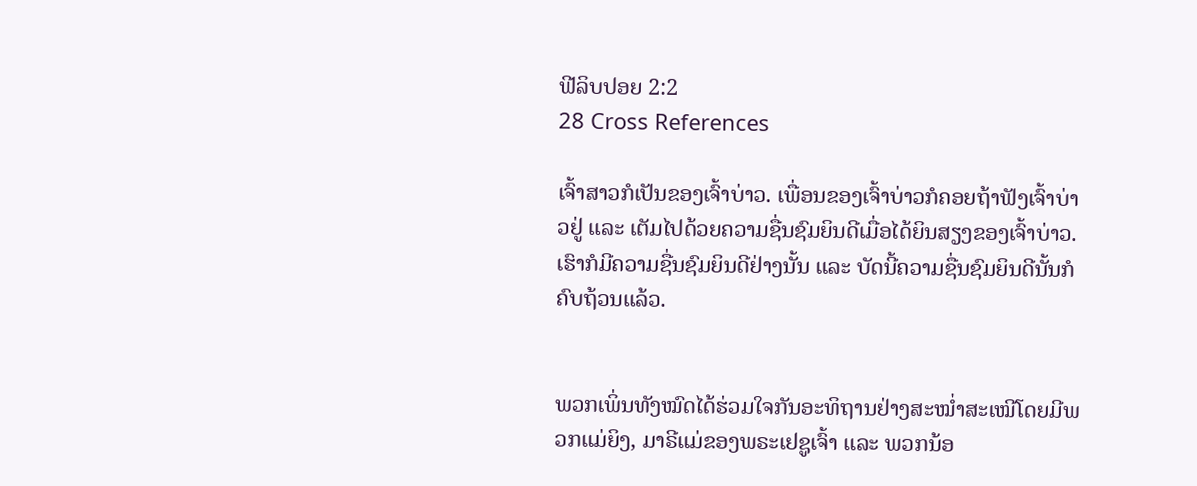ຟີລິບປອຍ 2:2
28 Cross References

ເຈົ້າສາວກໍເປັນຂອງເຈົ້າບ່າວ. ເພື່ອນຂອງເຈົ້າບ່າວກໍຄອຍຖ້າຟັງເຈົ້າບ່າວຢູ່ ແລະ ເຕັມໄປດ້ວຍຄວາມຊື່ນຊົມຍິນດີເມື່ອໄດ້ຍິນສຽງຂອງເຈົ້າບ່າວ. ເຮົາກໍມີຄວາມຊື່ນຊົມຍິນດີຢ່າງນັ້ນ ແລະ ບັດນີ້ຄວາມຊື່ນຊົມຍິນດີນັ້ນກໍຄົບຖ້ວນແລ້ວ.


ພວກເພິ່ນທັງໝົດໄດ້ຮ່ວມໃຈກັນອະທິຖານຢ່າງສະໝໍ່າສະເໝີໂດຍມີພວກແມ່ຍິງ, ມາຣີແມ່ຂອງພຣະເຢຊູເຈົ້າ ແລະ ພວກນ້ອ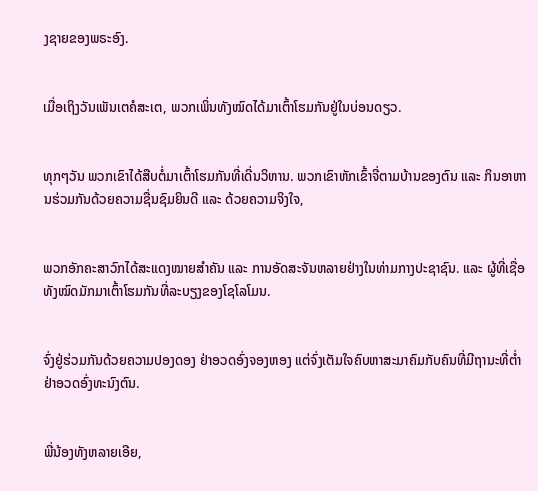ງຊາຍຂອງພຣະອົງ.


ເມື່ອເຖິງວັນເພັນເຕຄໍສະເຕ, ພວກເພິ່ນທັງໝົດໄດ້ມາເຕົ້າໂຮມກັນຢູ່ໃນບ່ອນດຽວ.


ທຸກໆວັນ ພວກເຂົາໄດ້ສືບຕໍ່ມາເຕົ້າໂຮມກັນທີ່ເດີ່ນວິຫານ. ພວກເຂົາຫັກເຂົ້າຈີ່ຕາມບ້ານຂອງຕົນ ແລະ ກິນອາຫານຮ່ວມກັນດ້ວຍຄວາມຊື່ນຊົມຍິນດີ ແລະ ດ້ວຍຄວາມຈິງໃຈ,


ພວກອັກຄະສາວົກໄດ້ສະແດງໝາຍສຳຄັນ ແລະ ການອັດສະຈັນຫລາຍຢ່າງໃນທ່າມກາງປະຊາຊົນ. ແລະ ຜູ້ທີ່ເຊື່ອທັງໝົດມັກມາເຕົ້າໂຮມກັນທີ່ລະບຽງຂອງໂຊໂລໂມນ.


ຈົ່ງຢູ່ຮ່ວມກັນດ້ວຍຄວາມປອງດອງ ຢ່າອວດອົ່ງຈອງຫອງ ແຕ່ຈົ່ງເຕັມໃຈຄົບຫາສະມາຄົມກັບຄົນທີ່ມີຖານະທີ່ຕ່ຳ ຢ່າອວດອົ່ງທະນົງຕົນ.


ພີ່ນ້ອງທັງຫລາຍເອີຍ,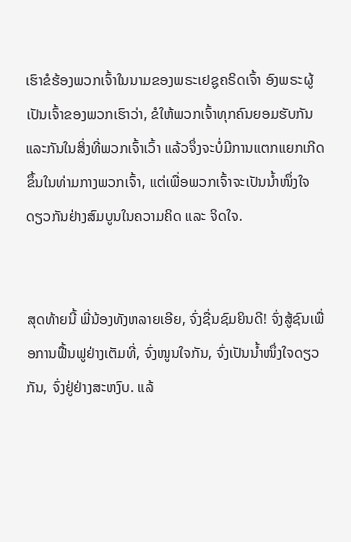ເຮົາຂໍຮ້ອງພວກເຈົ້າໃນນາມຂອງພຣະເຢຊູຄຣິດເຈົ້າ ອົງພຣະຜູ້ເປັນເຈົ້າຂອງພວກເຮົາວ່າ, ຂໍໃຫ້ພວກເຈົ້າທຸກຄົນຍອມຮັບກັນແລະກັນໃນສິ່ງທີ່ພວກເຈົ້າເວົ້າ ແລ້ວຈຶ່ງຈະບໍ່ມີການແຕກແຍກເກີດຂຶ້ນໃນທ່າມກາງພວກເຈົ້າ, ແຕ່ເພື່ອພວກເຈົ້າຈະເປັນນໍ້າໜຶ່ງໃຈດຽວກັນຢ່າງສົມບູນໃນຄວາມຄິດ ແລະ ຈິດໃຈ.


ສຸດທ້າຍນີ້ ພີ່ນ້ອງທັງຫລາຍເອີຍ, ຈົ່ງຊື່ນຊົມຍິນດີ! ຈົ່ງສູ້ຊົນເພື່ອການຟື້ນຟູຢ່າງເຕັມທີ່, ຈົ່ງໜູນໃຈກັນ, ຈົ່ງເປັນນ້ຳໜຶ່ງໃຈດຽວກັນ, ຈົ່ງຢູ່ຢ່າງສະຫງົບ. ແລ້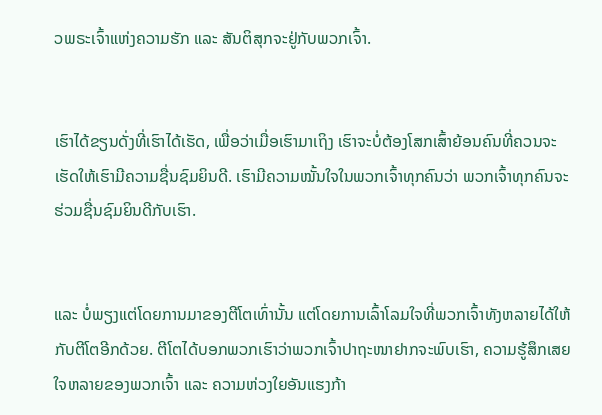ວພຣະເຈົ້າແຫ່ງຄວາມຮັກ ແລະ ສັນຕິສຸກຈະຢູ່ກັບພວກເຈົ້າ.


ເຮົາໄດ້ຂຽນດັ່ງທີ່ເຮົາໄດ້ເຮັດ, ເພື່ອວ່າເມື່ອເຮົາມາເຖິງ ເຮົາຈະບໍ່ຕ້ອງໂສກເສົ້າຍ້ອນຄົນທີ່ຄວນຈະເຮັດໃຫ້ເຮົາມີຄວາມຊື່ນຊົມຍິນດີ. ເຮົາມີຄວາມໝັ້ນໃຈໃນພວກເຈົ້າທຸກຄົນວ່າ ພວກເຈົ້າທຸກຄົນຈະຮ່ວມຊື່ນຊົມຍິນດີກັບເຮົາ.


ແລະ ບໍ່ພຽງແຕ່ໂດຍການມາຂອງຕີໂຕເທົ່ານັ້ນ ແຕ່ໂດຍການເລົ້າໂລມໃຈທີ່ພວກເຈົ້າທັງຫລາຍໄດ້ໃຫ້ກັບຕີໂຕອີກດ້ວຍ. ຕີໂຕໄດ້ບອກພວກເຮົາວ່າພວກເຈົ້າປາຖະໜາຢາກຈະພົບເຮົາ, ຄວາມຮູ້ສຶກເສຍໃຈຫລາຍຂອງພວກເຈົ້າ ແລະ ຄວາມຫ່ວງໃຍອັນແຮງກ້າ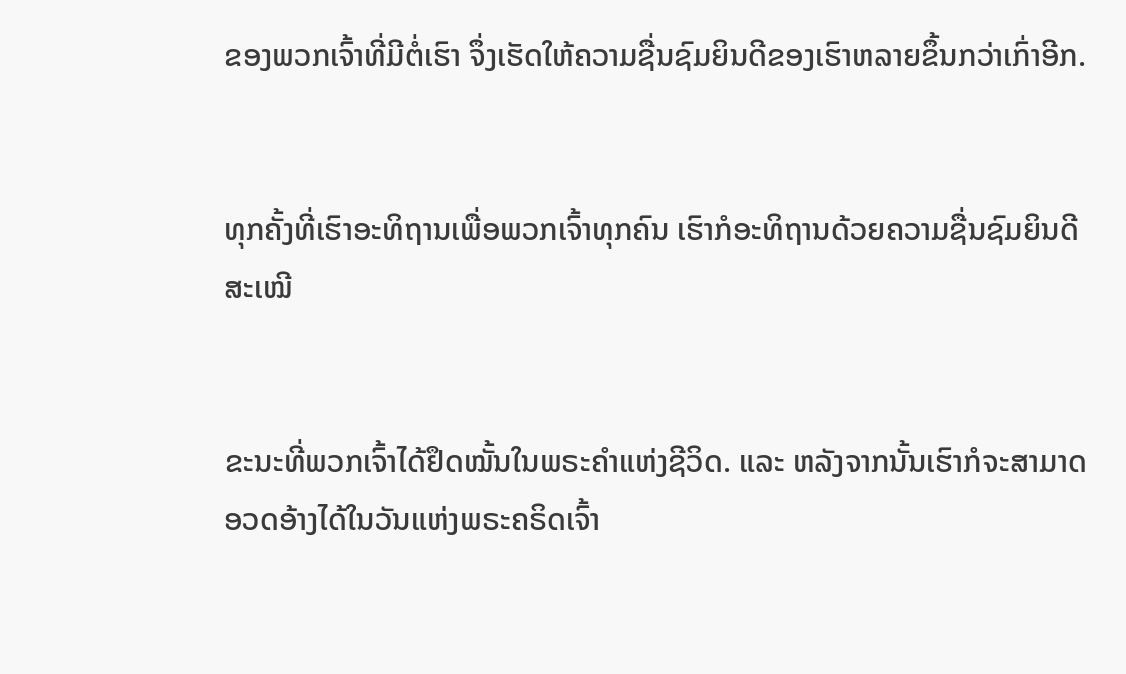ຂອງພວກເຈົ້າທີ່ມີຕໍ່ເຮົາ ຈຶ່ງເຮັດໃຫ້ຄວາມຊື່ນຊົມຍິນດີຂອງເຮົາຫລາຍຂຶ້ນກວ່າເກົ່າອີກ.


ທຸກຄັ້ງທີ່ເຮົາອະທິຖານເພື່ອພວກເຈົ້າທຸກຄົນ ເຮົາກໍອະທິຖານດ້ວຍຄວາມຊື່ນຊົມຍິນດີສະເໝີ


ຂະນະທີ່ພວກເຈົ້າໄດ້ຢຶດໝັ້ນໃນພຣະຄຳແຫ່ງຊີວິດ. ແລະ ຫລັງຈາກນັ້ນເຮົາກໍຈະສາມາດອວດອ້າງໄດ້ໃນວັນແຫ່ງພຣະຄຣິດເຈົ້າ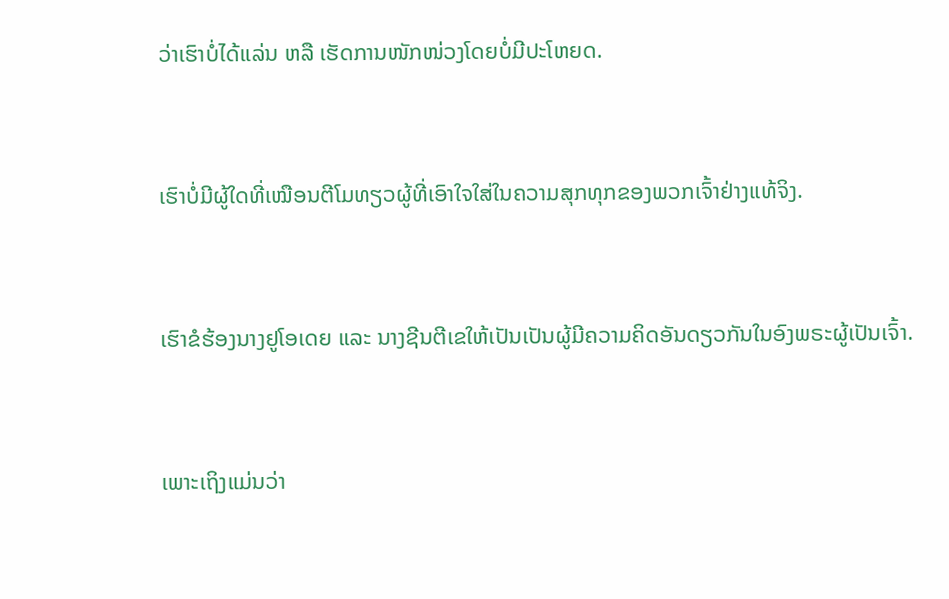ວ່າເຮົາບໍ່ໄດ້ແລ່ນ ຫລື ເຮັດການໜັກໜ່ວງໂດຍບໍ່ມີປະໂຫຍດ.


ເຮົາບໍ່ມີຜູ້ໃດທີ່ເໝືອນຕີໂມທຽວຜູ້ທີ່ເອົາໃຈໃສ່ໃນຄວາມສຸກທຸກຂອງພວກເຈົ້າຢ່າງແທ້ຈິງ.


ເຮົາຂໍຮ້ອງນາງຢູໂອເດຍ ແລະ ນາງຊີນຕີເຂໃຫ້ເປັນເປັນຜູ້ມີຄວາມຄິດອັນດຽວກັນໃນອົງພຣະຜູ້ເປັນເຈົ້າ.


ເພາະເຖິງແມ່ນວ່າ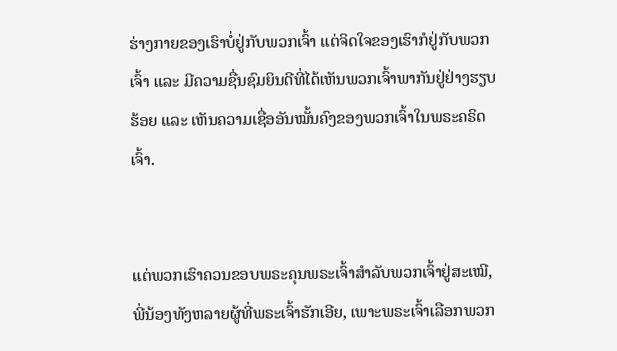ຮ່າງກາຍຂອງເຮົາບໍ່ຢູ່ກັບພວກເຈົ້າ ແຕ່ຈິດໃຈຂອງເຮົາກໍຢູ່ກັບພວກເຈົ້າ ແລະ ມີຄວາມຊື່ນຊົມຍິນດີທີ່ໄດ້ເຫັນພວກເຈົ້າພາກັນຢູ່ຢ່າງຮຽບຮ້ອຍ ແລະ ເຫັນຄວາມເຊື່ອອັນໝັ້ນຄົງຂອງພວກເຈົ້າໃນພຣະຄຣິດເຈົ້າ.


ແຕ່ພວກເຮົາຄວນຂອບພຣະຄຸນພຣະເຈົ້າສຳລັບພວກເຈົ້າຢູ່ສະເໝີ, ພີ່ນ້ອງທັງຫລາຍຜູ້ທີ່ພຣະເຈົ້າຮັກເອີຍ, ເພາະພຣະເຈົ້າເລືອກພວກ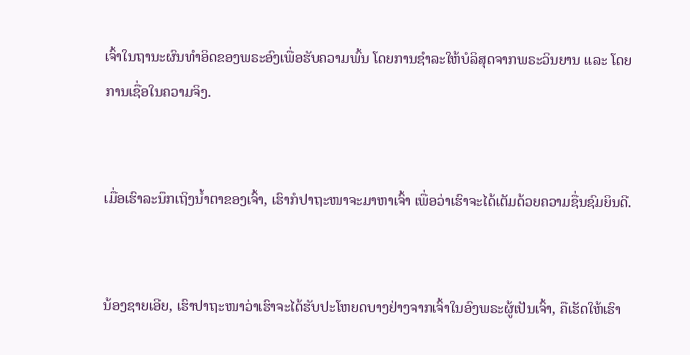ເຈົ້າໃນຖານະຜົນທຳອິດຂອງພຣະອົງເພື່ອຮັບຄວາມພົ້ນ ໂດຍການຊຳລະໃຫ້ບໍລິສຸດຈາກພຣະວິນຍານ ແລະ ໂດຍການເຊື່ອໃນຄວາມຈິງ.


ເມື່ອເຮົາລະນຶກເຖິງນ້ຳຕາຂອງເຈົ້າ, ເຮົາກໍປາຖະໜາຈະມາຫາເຈົ້າ ເພື່ອວ່າເຮົາຈະໄດ້ເຕັມດ້ວຍຄວາມຊື່ນຊົມຍິນດີ.


ນ້ອງຊາຍເອີຍ, ເຮົາປາຖະໜາວ່າເຮົາຈະໄດ້ຮັບປະໂຫຍດບາງຢ່າງຈາກເຈົ້າໃນອົງພຣະຜູ້ເປັນເຈົ້າ, ຄືເຮັດໃຫ້ເຮົາ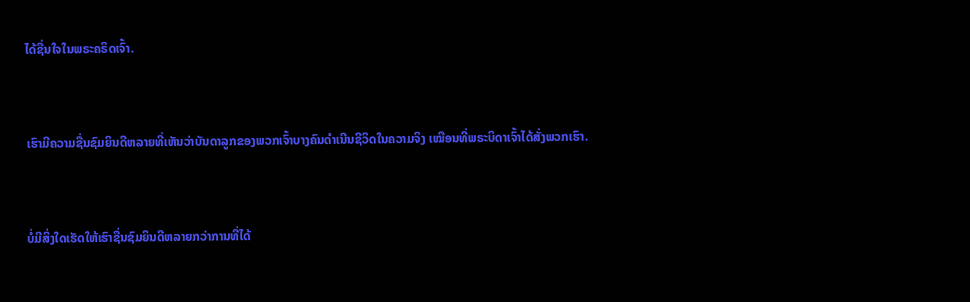ໄດ້ຊື່ນໃຈໃນພຣະຄຣິດເຈົ້າ.


ເຮົາມີຄວາມຊື່ນຊົມຍິນດີຫລາຍທີ່ເຫັນວ່າບັນດາລູກຂອງພວກເຈົ້າບາງຄົນດຳເນີນຊີວິດໃນຄວາມຈິງ ເໝືອນທີ່ພຣະບິດາເຈົ້າໄດ້ສັ່ງພວກເຮົາ.


ບໍ່ມີສິ່ງໃດເຮັດໃຫ້ເຮົາຊື່ນຊົມຍິນດີຫລາຍກວ່າການທີ່ໄດ້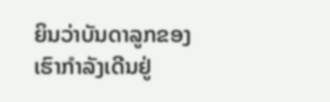ຍິນວ່າບັນດາລູກຂອງເຮົາກຳລັງເດີນຢູ່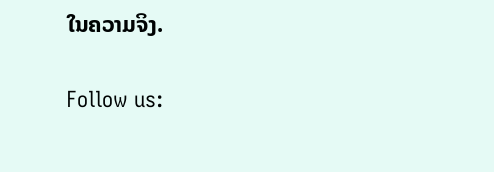ໃນຄວາມຈິງ.


Follow us: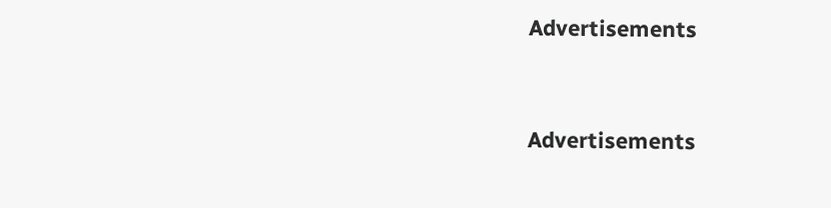Advertisements


Advertisements